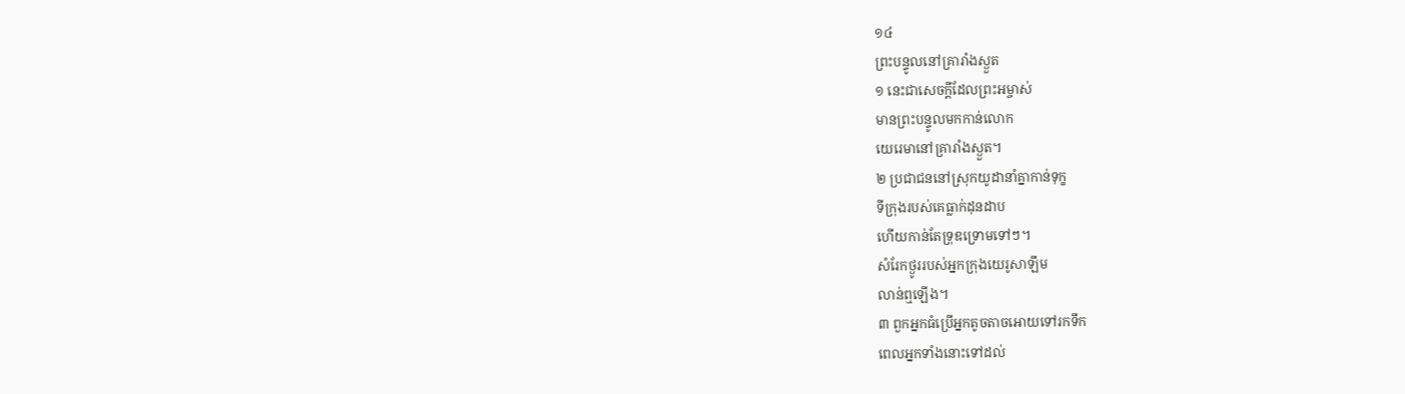១៤
ព្រះបន្ទូលនៅគ្រារាំងស្ងួត
១ នេះជាសេចក្ដីដែលព្រះអម្ចាស់
មានព្រះបន្ទូលមកកាន់លោក
យេរេមានៅគ្រារាំងស្ងួត។
២ ប្រជាជននៅស្រុកយូដានាំគ្នាកាន់ទុក្ខ
ទីក្រុងរបស់គេធ្លាក់ដុនដាប
ហើយកាន់តែទ្រុឌទ្រោមទៅៗ។
សំរែកថ្ងូររបស់អ្នកក្រុងយេរូសាឡឹម
លាន់ឮឡើង។
៣ ពួកអ្នកធំប្រើអ្នកតូចតាចអោយទៅរកទឹក
ពេលអ្នកទាំងនោះទៅដល់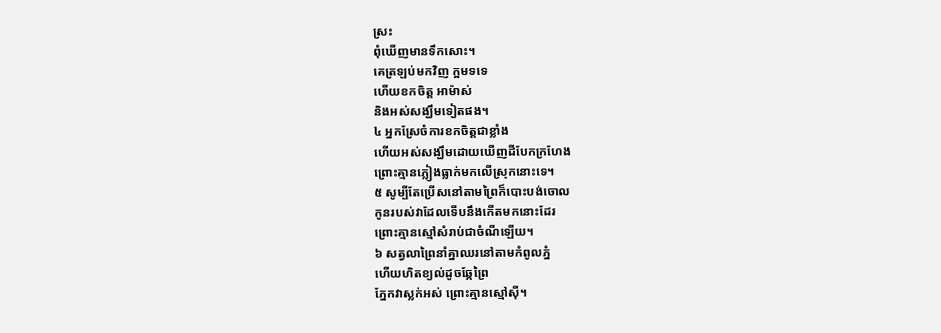ស្រះ
ពុំឃើញមានទឹកសោះ។
គេត្រឡប់មកវិញ ក្អមទទេ
ហើយខកចិត្ត អាម៉ាស់
និងអស់សង្ឃឹមទៀតផង។
៤ អ្នកស្រែចំការខកចិត្តជាខ្លាំង
ហើយអស់សង្ឃឹមដោយឃើញដីបែកក្រហែង
ព្រោះគ្មានភ្លៀងធ្លាក់មកលើស្រុកនោះទេ។
៥ សូម្បីតែប្រើសនៅតាមព្រៃក៏បោះបង់ចោល
កូនរបស់វាដែលទើបនឹងកើតមកនោះដែរ
ព្រោះគ្មានស្មៅសំរាប់ជាចំណីឡើយ។
៦ សត្វលាព្រៃនាំគ្នាឈរនៅតាមកំពូលភ្នំ
ហើយហិតខ្យល់ដូចឆ្កែព្រៃ
ភ្នែកវាស្លក់អស់ ព្រោះគ្មានស្មៅស៊ី។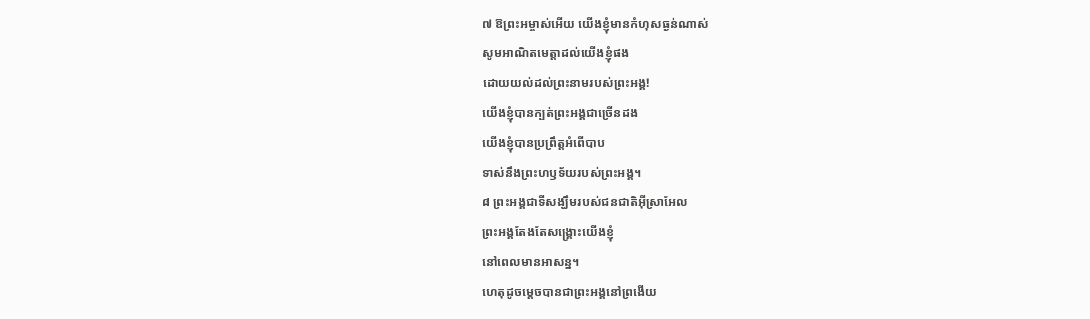៧ ឱព្រះអម្ចាស់អើយ យើងខ្ញុំមានកំហុសធ្ងន់ណាស់
សូមអាណិតមេត្តាដល់យើងខ្ញុំផង
ដោយយល់ដល់ព្រះនាមរបស់ព្រះអង្គ!
យើងខ្ញុំបានក្បត់ព្រះអង្គជាច្រើនដង
យើងខ្ញុំបានប្រព្រឹត្តអំពើបាប
ទាស់នឹងព្រះហឫទ័យរបស់ព្រះអង្គ។
៨ ព្រះអង្គជាទីសង្ឃឹមរបស់ជនជាតិអ៊ីស្រាអែល
ព្រះអង្គតែងតែសង្គ្រោះយើងខ្ញុំ
នៅពេលមានអាសន្ន។
ហេតុដូចម្ដេចបានជាព្រះអង្គនៅព្រងើយ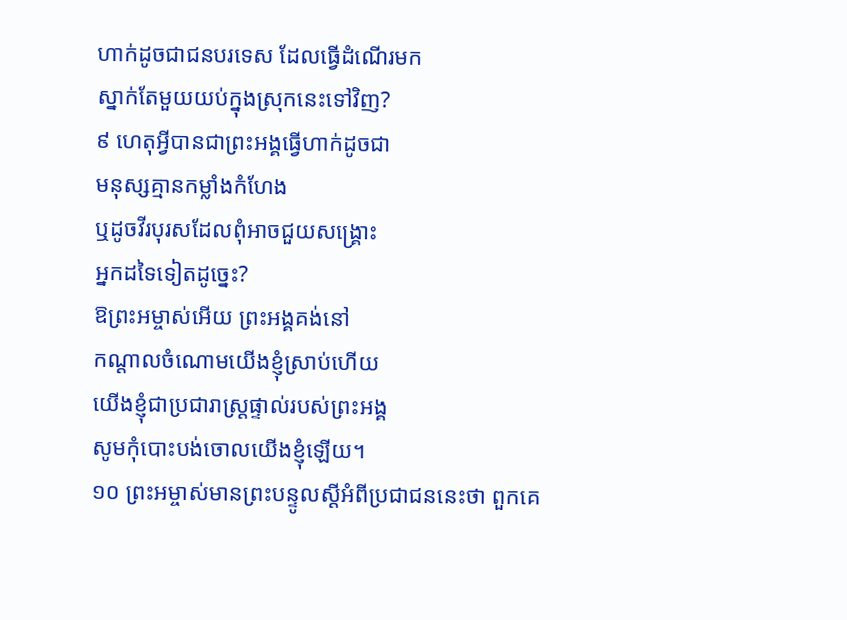ហាក់ដូចជាជនបរទេស ដែលធ្វើដំណើរមក
ស្នាក់តែមួយយប់ក្នុងស្រុកនេះទៅវិញ?
៩ ហេតុអ្វីបានជាព្រះអង្គធ្វើហាក់ដូចជា
មនុស្សគ្មានកម្លាំងកំហែង
ឬដូចវីរបុរសដែលពុំអាចជួយសង្គ្រោះ
អ្នកដទៃទៀតដូច្នេះ?
ឱព្រះអម្ចាស់អើយ ព្រះអង្គគង់នៅ
កណ្ដាលចំណោមយើងខ្ញុំស្រាប់ហើយ
យើងខ្ញុំជាប្រជារាស្ត្រផ្ទាល់របស់ព្រះអង្គ
សូមកុំបោះបង់ចោលយើងខ្ញុំឡើយ។
១០ ព្រះអម្ចាស់មានព្រះបន្ទូលស្ដីអំពីប្រជាជននេះថា ពួកគេ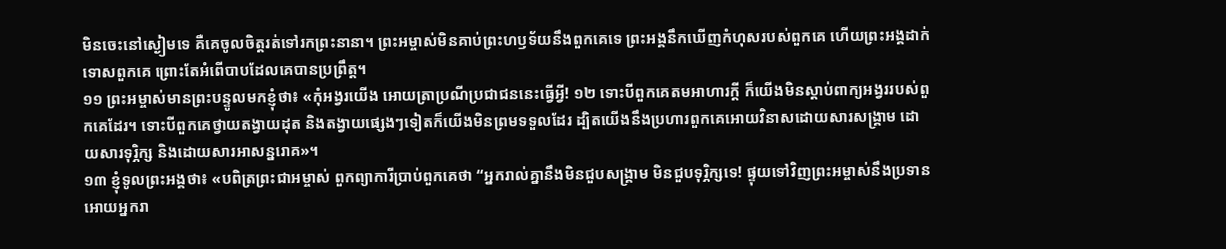មិនចេះនៅស្ងៀមទេ គឺគេចូលចិត្តរត់ទៅរកព្រះនានា។ ព្រះអម្ចាស់មិនគាប់ព្រះហឫទ័យនឹងពួកគេទេ ព្រះអង្គនឹកឃើញកំហុសរបស់ពួកគេ ហើយព្រះអង្គដាក់ទោសពួកគេ ព្រោះតែអំពើបាបដែលគេបានប្រព្រឹត្ត។
១១ ព្រះអម្ចាស់មានព្រះបន្ទូលមកខ្ញុំថា៖ «កុំអង្វរយើង អោយត្រាប្រណីប្រជាជននេះធ្វើអ្វី! ១២ ទោះបីពួកគេតមអាហារក្ដី ក៏យើងមិនស្ដាប់ពាក្យអង្វររបស់ពួកគេដែរ។ ទោះបីពួកគេថ្វាយតង្វាយដុត និងតង្វាយផ្សេងៗទៀតក៏យើងមិនព្រមទទួលដែរ ដ្បិតយើងនឹងប្រហារពួកគេអោយវិនាសដោយសារសង្គ្រាម ដោយសារទុរ្ភិក្ស និងដោយសារអាសន្នរោគ»។
១៣ ខ្ញុំទូលព្រះអង្គថា៖ «បពិត្រព្រះជាអម្ចាស់ ពួកព្យាការីប្រាប់ពួកគេថា “អ្នករាល់គ្នានឹងមិនជួបសង្គ្រាម មិនជួបទុរ្ភិក្សទេ! ផ្ទុយទៅវិញព្រះអម្ចាស់នឹងប្រទានអោយអ្នករា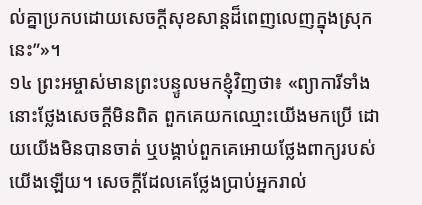ល់គ្នាប្រកបដោយសេចក្ដីសុខសាន្តដ៏ពេញលេញក្នុងស្រុកនេះ”»។
១៤ ព្រះអម្ចាស់មានព្រះបន្ទូលមកខ្ញុំវិញថា៖ «ព្យាការីទាំងនោះថ្លែងសេចក្ដីមិនពិត ពួកគេយកឈ្មោះយើងមកប្រើ ដោយយើងមិនបានចាត់ ឬបង្គាប់ពួកគេអោយថ្លែងពាក្យរបស់យើងឡើយ។ សេចក្ដីដែលគេថ្លែងប្រាប់អ្នករាល់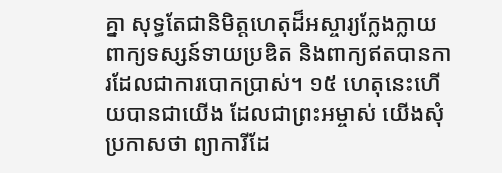គ្នា សុទ្ធតែជានិមិត្តហេតុដ៏អស្ចារ្យក្លែងក្លាយ ពាក្យទស្សន៍ទាយប្រឌិត និងពាក្យឥតបានការដែលជាការបោកប្រាស់។ ១៥ ហេតុនេះហើយបានជាយើង ដែលជាព្រះអម្ចាស់ យើងសុំប្រកាសថា ព្យាការីដែ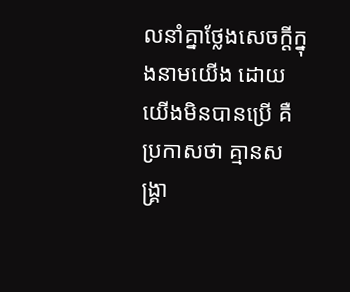លនាំគ្នាថ្លែងសេចក្ដីក្នុងនាមយើង ដោយយើងមិនបានប្រើ គឺប្រកាសថា គ្មានសង្គ្រា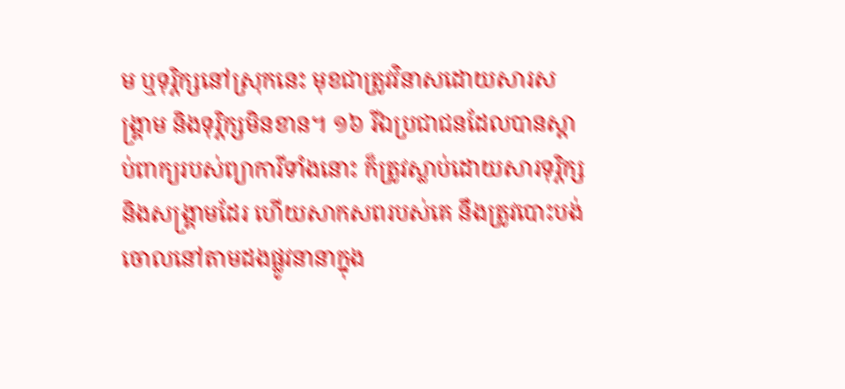ម ឬទុរ្ភិក្សនៅស្រុកនេះ មុខជាត្រូវវិនាសដោយសារសង្គ្រាម និងទុរ្ភិក្សមិនខាន។ ១៦ រីឯប្រជាជនដែលបានស្ដាប់ពាក្យរបស់ព្យាការីទាំងនោះ ក៏ត្រូវស្លាប់ដោយសារទុរ្ភិក្ស និងសង្គ្រាមដែរ ហើយសាកសពរបស់គេ នឹងត្រូវបោះបង់ចោលនៅតាមដងផ្លូវនានាក្នុង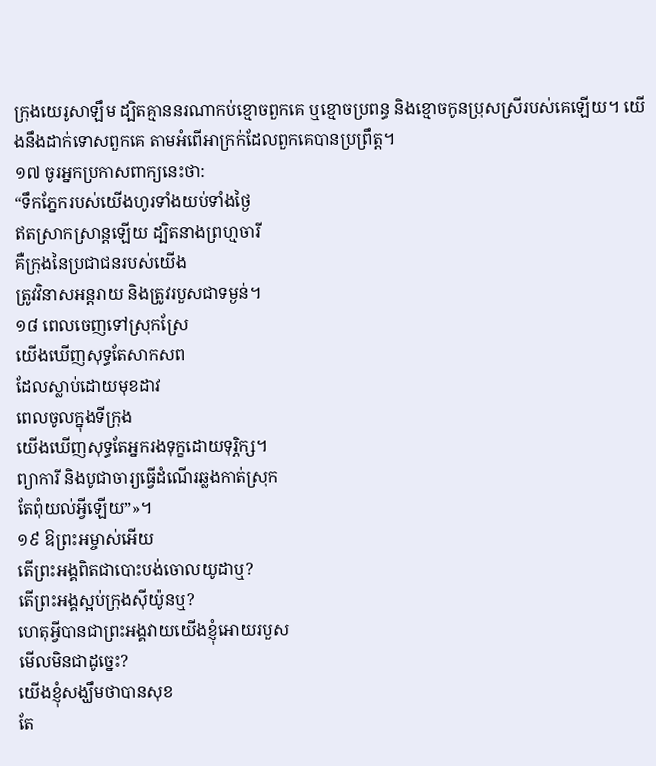ក្រុងយេរូសាឡឹម ដ្បិតគ្មាននរណាកប់ខ្មោចពួកគេ ឬខ្មោចប្រពន្ធ និងខ្មោចកូនប្រុសស្រីរបស់គេឡើយ។ យើងនឹងដាក់ទោសពួកគេ តាមអំពើអាក្រក់ដែលពួកគេបានប្រព្រឹត្ត។
១៧ ចូរអ្នកប្រកាសពាក្យនេះថា:
“ទឹកភ្នែករបស់យើងហូរទាំងយប់ទាំងថ្ងៃ
ឥតស្រាកស្រាន្តឡើយ ដ្បិតនាងព្រហ្មចារី
គឺក្រុងនៃប្រជាជនរបស់យើង
ត្រូវវិនាសអន្តរាយ និងត្រូវរបួសជាទម្ងន់។
១៨ ពេលចេញទៅស្រុកស្រែ
យើងឃើញសុទ្ធតែសាកសព
ដែលស្លាប់ដោយមុខដាវ
ពេលចូលក្នុងទីក្រុង
យើងឃើញសុទ្ធតែអ្នករងទុក្ខដោយទុរ្ភិក្ស។
ព្យាការី និងបូជាចារ្យធ្វើដំណើរឆ្លងកាត់ស្រុក
តែពុំយល់អ្វីឡើយ”»។
១៩ ឱព្រះអម្ចាស់អើយ
តើព្រះអង្គពិតជាបោះបង់ចោលយូដាឬ?
តើព្រះអង្គស្អប់ក្រុងស៊ីយ៉ូនឬ?
ហេតុអ្វីបានជាព្រះអង្គវាយយើងខ្ញុំអោយរបួស
មើលមិនជាដូច្នេះ?
យើងខ្ញុំសង្ឃឹមថាបានសុខ
តែ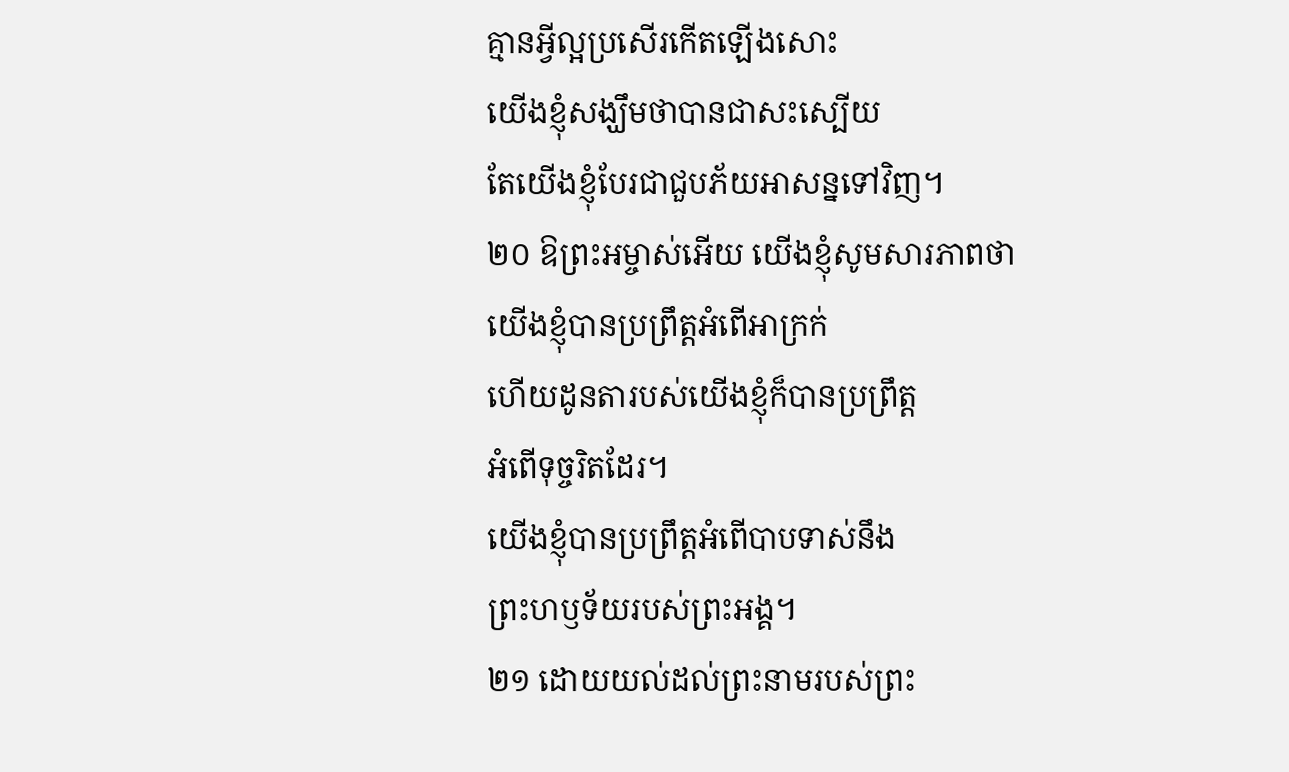គ្មានអ្វីល្អប្រសើរកើតឡើងសោះ
យើងខ្ញុំសង្ឃឹមថាបានជាសះស្បើយ
តែយើងខ្ញុំបែរជាជួបភ័យអាសន្នទៅវិញ។
២០ ឱព្រះអម្ចាស់អើយ យើងខ្ញុំសូមសារភាពថា
យើងខ្ញុំបានប្រព្រឹត្តអំពើអាក្រក់
ហើយដូនតារបស់យើងខ្ញុំក៏បានប្រព្រឹត្ត
អំពើទុច្ចរិតដែរ។
យើងខ្ញុំបានប្រព្រឹត្តអំពើបាបទាស់នឹង
ព្រះហឫទ័យរបស់ព្រះអង្គ។
២១ ដោយយល់ដល់ព្រះនាមរបស់ព្រះ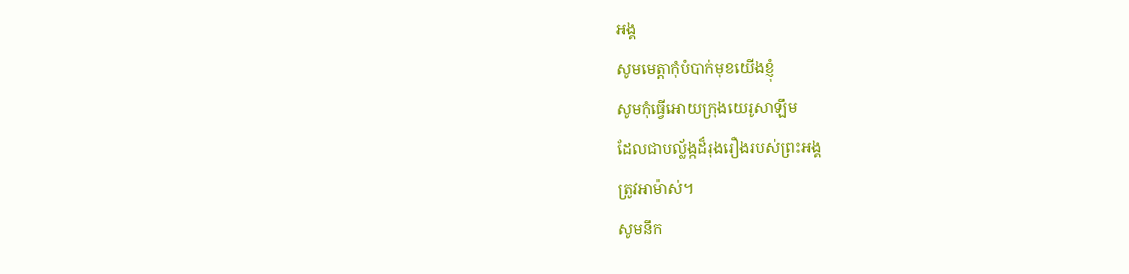អង្គ
សូមមេត្តាកុំបំបាក់មុខយើងខ្ញុំ
សូមកុំធ្វើអោយក្រុងយេរូសាឡឹម
ដែលជាបល្ល័ង្កដ៏រុងរឿងរបស់ព្រះអង្គ
ត្រូវអាម៉ាស់។
សូមនឹក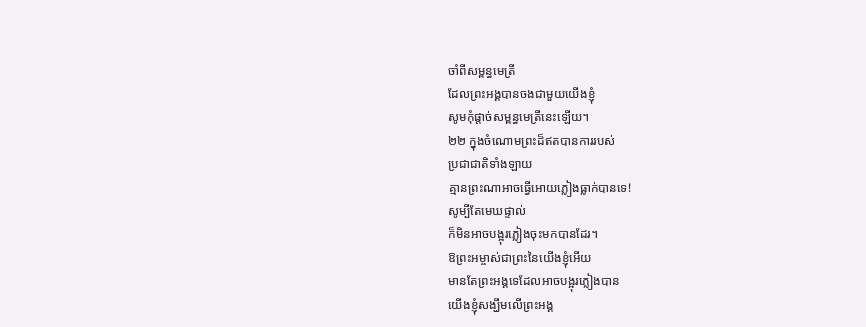ចាំពីសម្ពន្ធមេត្រី
ដែលព្រះអង្គបានចងជាមួយយើងខ្ញុំ
សូមកុំផ្ដាច់សម្ពន្ធមេត្រីនេះឡើយ។
២២ ក្នុងចំណោមព្រះដ៏ឥតបានការរបស់
ប្រជាជាតិទាំងឡាយ
គ្មានព្រះណាអាចធ្វើអោយភ្លៀងធ្លាក់បានទេ!
សូម្បីតែមេឃផ្ទាល់
ក៏មិនអាចបង្អុរភ្លៀងចុះមកបានដែរ។
ឱព្រះអម្ចាស់ជាព្រះនៃយើងខ្ញុំអើយ
មានតែព្រះអង្គទេដែលអាចបង្អុរភ្លៀងបាន
យើងខ្ញុំសង្ឃឹមលើព្រះអង្គ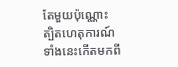តែមួយប៉ុណ្ណោះ
ត្បិតហេតុការណ៍ទាំងនេះកើតមកពី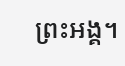ព្រះអង្គ។